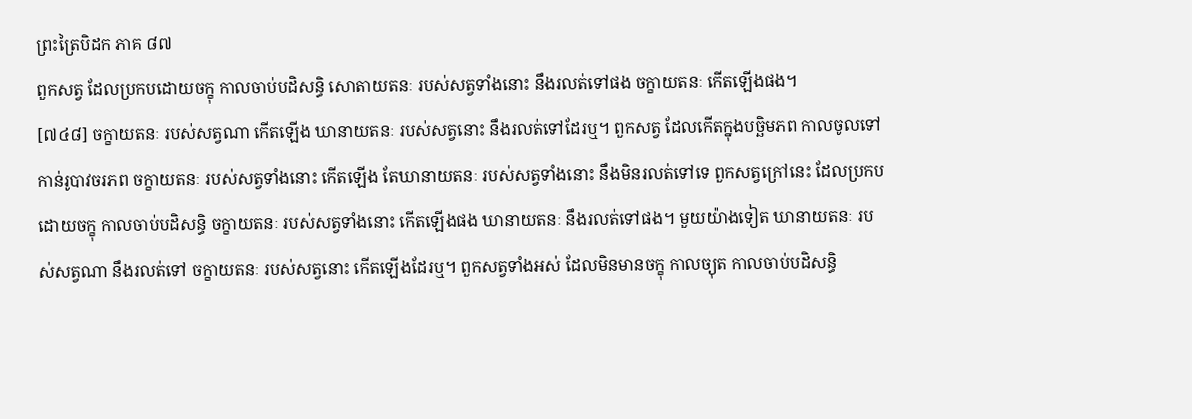ព្រះត្រៃបិដក ភាគ ៨៧
ពួកសត្វ ដែលប្រកបដោយចក្ខុ កាលចាប់បដិសន្ធិ សោតាយតនៈ របស់សត្វទាំងនោះ នឹងរលត់ទៅផង ចក្ខាយតនៈ កើតឡើងផង។
[៧៤៨] ចក្ខាយតនៈ របស់សត្វណា កើតឡើង ឃានាយតនៈ របស់សត្វនោះ នឹងរលត់ទៅដែរឬ។ ពួកសត្វ ដែលកើតក្នុងបច្ឆិមភព កាលចូលទៅកាន់រូបាវចរភព ចក្ខាយតនៈ របស់សត្វទាំងនោះ កើតឡើង តែឃានាយតនៈ របស់សត្វទាំងនោះ នឹងមិនរលត់ទៅទេ ពួកសត្វក្រៅនេះ ដែលប្រកបដោយចក្ខុ កាលចាប់បដិសន្ធិ ចក្ខាយតនៈ របស់សត្វទាំងនោះ កើតឡើងផង ឃានាយតនៈ នឹងរលត់ទៅផង។ មួយយ៉ាងទៀត ឃានាយតនៈ របស់សត្វណា នឹងរលត់ទៅ ចក្ខាយតនៈ របស់សត្វនោះ កើតឡើងដែរឬ។ ពួកសត្វទាំងអស់ ដែលមិនមានចក្ខុ កាលច្យុត កាលចាប់បដិសន្ធិ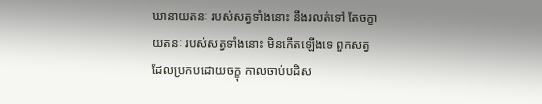ឃានាយតនៈ របស់សត្វទាំងនោះ នឹងរលត់ទៅ តែចក្ខាយតនៈ របស់សត្វទាំងនោះ មិនកើតឡើងទេ ពួកសត្វដែលប្រកបដោយចក្ខុ កាលចាប់បដិស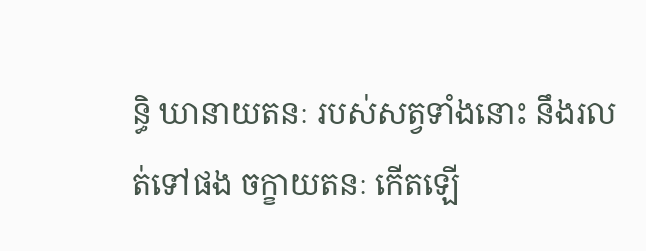ន្ធិ ឃានាយតនៈ របស់សត្វទាំងនោះ នឹងរលត់ទៅផង ចក្ខាយតនៈ កើតឡើ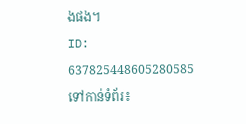ងផង។
ID: 637825448605280585
ទៅកាន់ទំព័រ៖